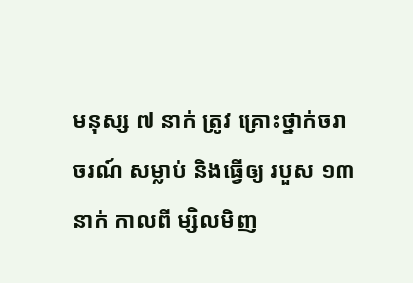មនុស្ស ៧ នាក់ ត្រូវ គ្រោះថ្នាក់ចរាចរណ៍ សម្លាប់ និងធ្វើឲ្យ របួស ១៣នាក់ កាលពី ម្សិលមិញ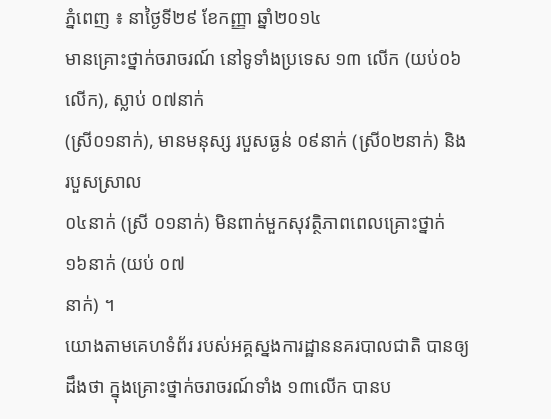ភ្នំពេញ ៖ នាថ្ងៃទី២៩ ខែកញ្ញា ឆ្នាំ២០១៤
មានគ្រោះថ្នាក់ចរាចរណ៍ នៅទូទាំងប្រទេស ១៣ លើក (យប់០៦លើក), ស្លាប់ ០៧នាក់
(ស្រី០១នាក់), មានមនុស្ស របួសធ្ងន់ ០៩នាក់ (ស្រី០២នាក់) និង របួសស្រាល
០៤នាក់ (ស្រី ០១នាក់) មិនពាក់មួកសុវត្ថិភាពពេលគ្រោះថ្នាក់ ១៦នាក់ (យប់ ០៧
នាក់) ។
យោងតាមគេហទំព័រ របស់អគ្គស្នងការដ្ឋាននគរបាលជាតិ បានឲ្យដឹងថា ក្នុងគ្រោះថ្នាក់ចរាចរណ៍ទាំង ១៣លើក បានប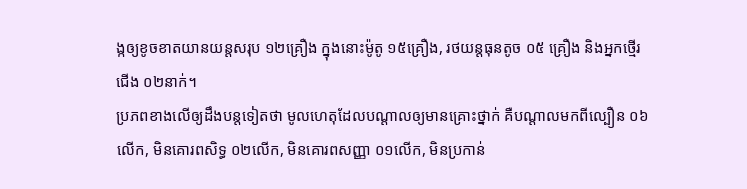ង្កឲ្យខូចខាតយានយន្តសរុប ១២គ្រឿង ក្នុងនោះម៉ូតូ ១៥គ្រឿង, រថយន្តធុនតូច ០៥ គ្រឿង និងអ្នកថ្មើរជើង ០២នាក់។
ប្រភពខាងលើឲ្យដឹងបន្តទៀតថា មូលហេតុដែលបណ្តាលឲ្យមានគ្រោះថ្នាក់ គឺបណ្តាលមកពីល្បឿន ០៦លើក, មិនគោរពសិទ្ធ ០២លើក, មិនគោរពសញ្ញា ០១លើក, មិនប្រកាន់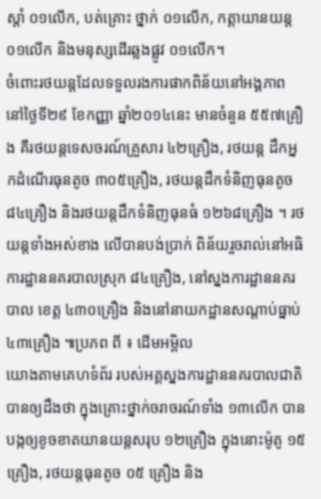ស្តាំ ០១លើក, បត់គ្រោះ ថ្នាក់ ០១លើក, កត្តាយានយន្ត ០១លើក និងមនុស្សដើរឆ្លងផ្លូវ ០១លើក។
ចំពោះរថយន្តដែលទទួលរងការផាកពិន័យនៅអង្គភាព នៅថ្ងៃទី២៩ ខែកញ្ញា ឆ្នាំ២០១៤នេះ មានចំនួន ៥៥៧គ្រឿង គឺរថយន្តទេសចរណ៍គ្រួសារ ៤២គ្រឿង, រថយន្ត ដឹកអ្នកដំណើរធុនតូច ៣០៥គ្រឿង, រថយន្តដឹកទំនិញធុនតូច ៨៤គ្រឿង និងរថយន្តដឹកទំនិញធុនធំ ១២៦៨គ្រឿង ។ រថយន្តទាំងអស់ខាង លើបានបង់ប្រាក់ ពិន័យរួចរាល់នៅអធិការដ្ឋាននគរបាលស្រុក ៨៤គ្រឿង, នៅស្នងការដ្ឋាននគរបាល ខេត្ត ៤៣០គ្រឿង និងនៅនាយកដ្ឋានសណ្តាប់ធ្នាប់ ៤៣គ្រឿង ៕ប្រភព ពី ៖ ដើមអម្ពិល
យោងតាមគេហទំព័រ របស់អគ្គស្នងការដ្ឋាននគរបាលជាតិ បានឲ្យដឹងថា ក្នុងគ្រោះថ្នាក់ចរាចរណ៍ទាំង ១៣លើក បានបង្កឲ្យខូចខាតយានយន្តសរុប ១២គ្រឿង ក្នុងនោះម៉ូតូ ១៥គ្រឿង, រថយន្តធុនតូច ០៥ គ្រឿង និង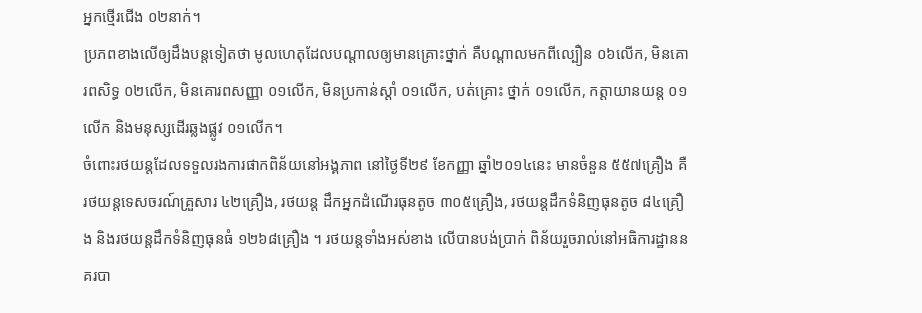អ្នកថ្មើរជើង ០២នាក់។
ប្រភពខាងលើឲ្យដឹងបន្តទៀតថា មូលហេតុដែលបណ្តាលឲ្យមានគ្រោះថ្នាក់ គឺបណ្តាលមកពីល្បឿន ០៦លើក, មិនគោរពសិទ្ធ ០២លើក, មិនគោរពសញ្ញា ០១លើក, មិនប្រកាន់ស្តាំ ០១លើក, បត់គ្រោះ ថ្នាក់ ០១លើក, កត្តាយានយន្ត ០១លើក និងមនុស្សដើរឆ្លងផ្លូវ ០១លើក។
ចំពោះរថយន្តដែលទទួលរងការផាកពិន័យនៅអង្គភាព នៅថ្ងៃទី២៩ ខែកញ្ញា ឆ្នាំ២០១៤នេះ មានចំនួន ៥៥៧គ្រឿង គឺរថយន្តទេសចរណ៍គ្រួសារ ៤២គ្រឿង, រថយន្ត ដឹកអ្នកដំណើរធុនតូច ៣០៥គ្រឿង, រថយន្តដឹកទំនិញធុនតូច ៨៤គ្រឿង និងរថយន្តដឹកទំនិញធុនធំ ១២៦៨គ្រឿង ។ រថយន្តទាំងអស់ខាង លើបានបង់ប្រាក់ ពិន័យរួចរាល់នៅអធិការដ្ឋាននគរបា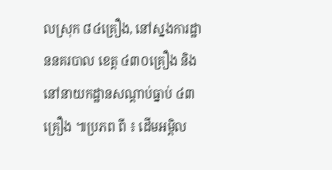លស្រុក ៨៤គ្រឿង, នៅស្នងការដ្ឋាននគរបាល ខេត្ត ៤៣០គ្រឿង និងនៅនាយកដ្ឋានសណ្តាប់ធ្នាប់ ៤៣គ្រឿង ៕ប្រភព ពី ៖ ដើមអម្ពិល